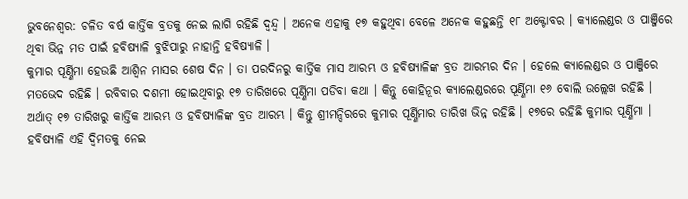ଭୁବନେଶ୍ୱର: ଚଳିତ ବର୍ଷ କାର୍ତ୍ତିକ ବ୍ରତକୁ ନେଇ ଲାଗି ରହିଛି ଦ୍ୱନ୍ଦ୍ୱ । ଅନେକ ଏହାକୁ ୧୭ କହୁଥିବା ବେଳେ ଅନେକ କହୁଛନ୍ତି ୧୮ ଅକ୍ଟୋବର । କ୍ୟାଲେଣ୍ଡର ଓ ପାଞ୍ଜିରେ ଥିବା ଭିନ୍ନ ମତ ପାଇଁ ହବିଷ୍ୟାଳି ବୁଝିପାରୁ ନାହାନ୍ତି ହବିଷ୍ୟାଳି ।
କୁମାର ପୂର୍ଣ୍ଣିମା ହେଉଛି ଆଶ୍ୱିନ ମାସର ଶେଷ ଦିନ । ତା ପରଦିନରୁ କାର୍ତ୍ତିକ ମାସ ଆରମ୍ଭ ଓ ହବିଷ୍ୟାଳିଙ୍କ ବ୍ରତ ଆରମ୍ଭର ଦିନ । ହେଲେ କ୍ୟାଲେଣ୍ଡର ଓ ପାଞ୍ଜିରେ ମତଭେଦ ରହିଛି । ରବିବାର ଦଶମୀ ହୋଇଥିବାରୁ ୧୭ ତାରିଖରେ ପୂର୍ଣ୍ଣିମା ପଡିବା କଥା । କିନ୍ତୁ କୋହିନୂର କ୍ୟାଲେଣ୍ଡରରେ ପୂର୍ଣ୍ଣିମା ୧୬ ବୋଲି ଉଲ୍ଲେଖ ରହିଛି । ଅର୍ଥାତ୍ ୧୭ ତାରିଖରୁ କାର୍ତ୍ତିକ ଆରମ୍ଭ ଓ ହବିଷ୍ୟାଳିଙ୍କ ବ୍ରତ ଆରମ୍ଭ । କିନ୍ତୁ ଶ୍ରୀମନ୍ଦିରରେ କୁମାର ପୂର୍ଣ୍ଣିମାର ତାରିଖ ଭିନ୍ନ ରହିଛି । ୧୭ରେ ରହିଛି କୁମାର ପୂର୍ଣ୍ଣିମା ।
ହବିଷ୍ୟାଳି ଏହି ଦ୍ୱିମତକୁ ନେଇ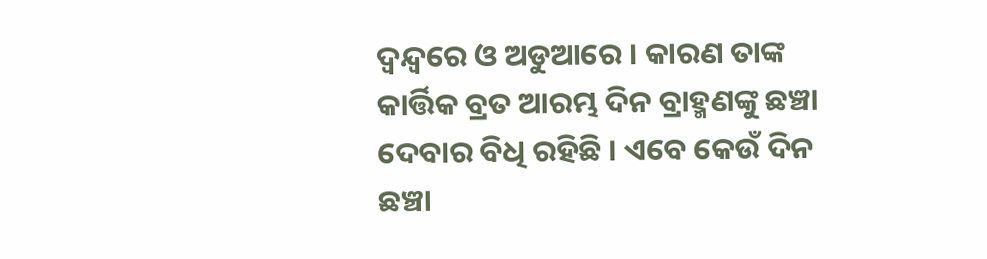ଦ୍ୱନ୍ଦ୍ୱରେ ଓ ଅଡୁଆରେ । କାରଣ ତାଙ୍କ କାର୍ତ୍ତିକ ବ୍ରତ ଆରମ୍ଭ ଦିନ ବ୍ରାହ୍ମଣଙ୍କୁ ଛଞ୍ଚା ଦେବାର ବିଧି ରହିଛି । ଏବେ କେଉଁ ଦିନ ଛଞ୍ଚା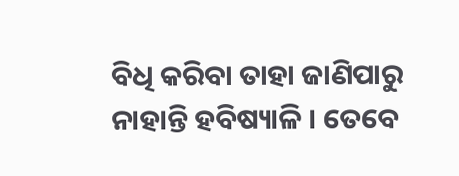ବିଧି କରିବା ତାହା ଜାଣିପାରୁ ନାହାନ୍ତି ହବିଷ୍ୟାଳି । ତେବେ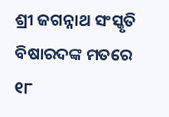ଶ୍ରୀ ଜଗନ୍ନାଥ ସଂସ୍କୃତି ବିଷାରଦଙ୍କ ମତରେ ୧୮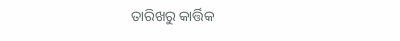ତାରିଖରୁ କାର୍ତ୍ତିକ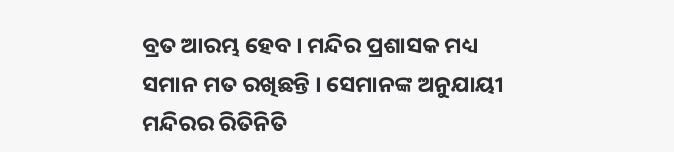ବ୍ରତ ଆରମ୍ଭ ହେବ । ମନ୍ଦିର ପ୍ରଶାସକ ମଧ୍ୟ ସମାନ ମତ ରଖିଛନ୍ତି । ସେମାନଙ୍କ ଅନୁଯାୟୀ ମନ୍ଦିରର ରିତିନିତି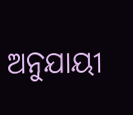ଅନୁଯାୟୀ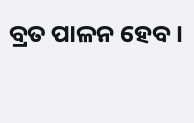ବ୍ରତ ପାଳନ ହେବ ।